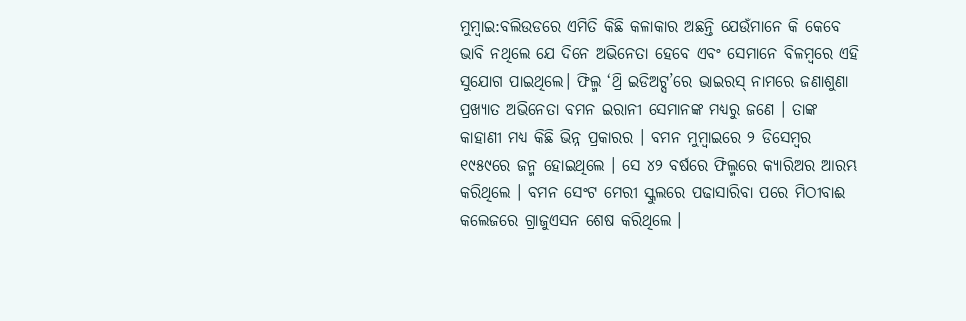ମୁମ୍ବାଇ:ବଲିଉଡରେ ଏମିତି କିଛି କଳାକାର ଅଛନ୍ତି ଯେଉଁମାନେ କି କେବେ ଭାବି ନଥିଲେ ଯେ ଦିନେ ଅଭିନେତା ହେବେ ଏବଂ ସେମାନେ ବିଳମ୍ବରେ ଏହି ସୁଯୋଗ ପାଇଥିଲେ। ଫିଲ୍ମ ‘ଥ୍ରି ଇଡିଅଟ୍ସ’ରେ ଭାଇରସ୍ ନାମରେ ଜଣାଶୁଣା ପ୍ରଖ୍ୟାତ ଅଭିନେତା ବମନ ଇରାନୀ ସେମାନଙ୍କ ମଧ୍ୟରୁ ଜଣେ । ତାଙ୍କ କାହାଣୀ ମଧ୍ୟ କିଛି ଭିନ୍ନ ପ୍ରକାରର । ବମନ ମୁମ୍ବାଇରେ ୨ ଡିସେମ୍ବର ୧୯୫୯ରେ ଜନ୍ମ ହୋଇଥିଲେ । ସେ ୪୨ ବର୍ଷରେ ଫିଲ୍ମରେ କ୍ୟାରିଅର ଆରମ୍ଭ କରିଥିଲେ । ବମନ ସେଂଟ ମେରୀ ସ୍କୁଲରେ ପଢାସାରିବା ପରେ ମିଠୀବାଈ କଲେଜରେ ଗ୍ରାଜୁଏସନ ଶେଷ କରିଥିଲେ ।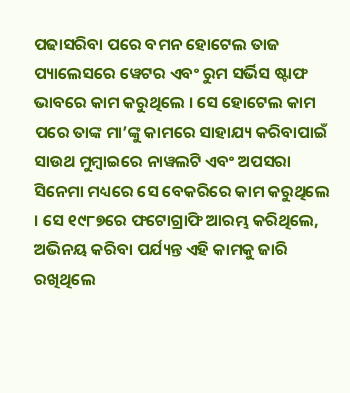ପଢାସରିବା ପରେ ବମନ ହୋଟେଲ ତାଜ ପ୍ୟାଲେସରେ ୱେଟର ଏବଂ ରୁମ ସର୍ଭିସ ଷ୍ଟାଫ ଭାବରେ କାମ କରୁଥିଲେ । ସେ ହୋଟେଲ କାମ ପରେ ତାଙ୍କ ମା’ଙ୍କୁ କାମରେ ସାହାଯ୍ୟ କରିବାପାଇଁ ସାଉଥ ମୁମ୍ବାଇରେ ନାୱଲଟି ଏବଂ ଅପସରା ସିନେମା ମଧ୍ୟରେ ସେ ବେକରିରେ କାମ କରୁଥିଲେ । ସେ ୧୯୮୭ରେ ଫଟୋଗ୍ରାଫି ଆରମ୍ଭ କରିଥିଲେ, ଅଭିନୟ କରିବା ପର୍ଯ୍ୟନ୍ତ ଏହି କାମକୁ ଜାରି ରଖିଥିଲେ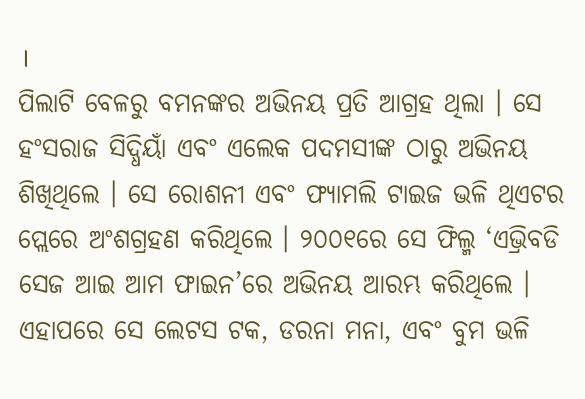।
ପିଲାଟି ବେଳରୁ ବମନଙ୍କର ଅଭିନୟ ପ୍ରତି ଆଗ୍ରହ ଥିଲା । ସେ ହଂସରାଜ ସିଦ୍ଧିୟାଁ ଏବଂ ଏଲେକ ପଦମସୀଙ୍କ ଠାରୁ ଅଭିନୟ ଶିଖିଥିଲେ । ସେ ରୋଶନୀ ଏବଂ ଫ୍ୟାମଲି ଟାଇଜ ଭଳି ଥିଏଟର ପ୍ଲେରେ ଅଂଶଗ୍ରହଣ କରିଥିଲେ । ୨୦୦୧ରେ ସେ ଫିଲ୍ମ ‘ଏଭ୍ରିବଡି ସେଜ ଆଇ ଆମ ଫାଇନ’ରେ ଅଭିନୟ ଆରମ୍ଭ କରିଥିଲେ । ଏହାପରେ ସେ ଲେଟସ ଟକ, ଡରନା ମନା, ଏବଂ ବୁମ ଭଳି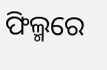ଫିଲ୍ମରେ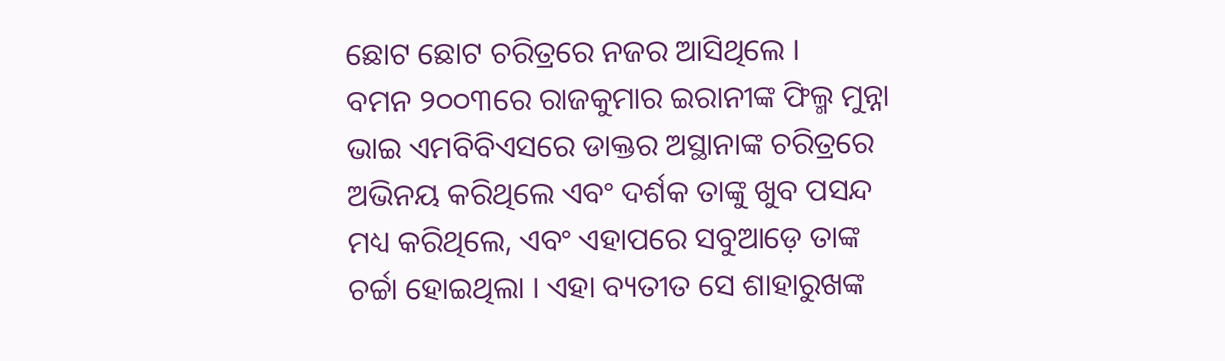ଛୋଟ ଛୋଟ ଚରିତ୍ରରେ ନଜର ଆସିଥିଲେ ।
ବମନ ୨୦୦୩ରେ ରାଜକୁମାର ଇରାନୀଙ୍କ ଫିଲ୍ମ ମୁନ୍ନା ଭାଇ ଏମବିବିଏସରେ ଡାକ୍ତର ଅସ୍ଥାନାଙ୍କ ଚରିତ୍ରରେ ଅଭିନୟ କରିଥିଲେ ଏବଂ ଦର୍ଶକ ତାଙ୍କୁ ଖୁବ ପସନ୍ଦ ମଧ୍ୟ କରିଥିଲେ, ଏବଂ ଏହାପରେ ସବୁଆଡ଼େ ତାଙ୍କ ଚର୍ଚ୍ଚା ହୋଇଥିଲା । ଏହା ବ୍ୟତୀତ ସେ ଶାହାରୁଖଙ୍କ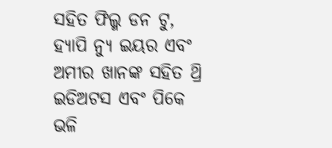ସହିତ ଫିଲ୍ମ ଡନ ଟୁ, ହ୍ୟାପି ନ୍ୟୁ ଇୟର ଏବଂ ଅମୀର ଖାନଙ୍କ ସହିତ ଥ୍ରି ଇଡିଅଟସ ଏବଂ ପିକେ ଭଳି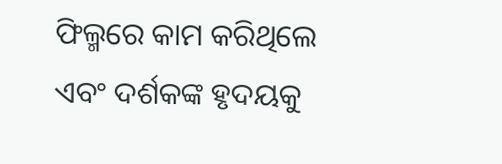ଫିଲ୍ମରେ କାମ କରିଥିଲେ ଏବଂ ଦର୍ଶକଙ୍କ ହୃଦୟକୁ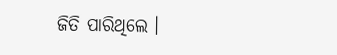ଜିତି ପାରିଥିଲେ ।